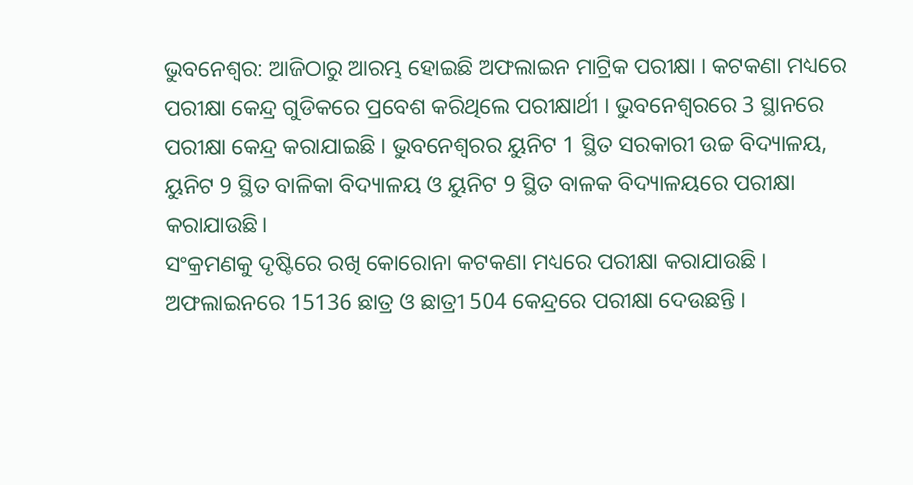ଭୁବନେଶ୍ବର: ଆଜିଠାରୁ ଆରମ୍ଭ ହୋଇଛି ଅଫଲାଇନ ମାଟ୍ରିକ ପରୀକ୍ଷା । କଟକଣା ମଧ୍ୟରେ ପରୀକ୍ଷା କେନ୍ଦ୍ର ଗୁଡିକରେ ପ୍ରବେଶ କରିଥିଲେ ପରୀକ୍ଷାର୍ଥୀ । ଭୁବନେଶ୍ୱରରେ 3 ସ୍ଥାନରେ ପରୀକ୍ଷା କେନ୍ଦ୍ର କରାଯାଇଛି । ଭୁବନେଶ୍ୱରର ୟୁନିଟ 1 ସ୍ଥିତ ସରକାରୀ ଉଚ୍ଚ ବିଦ୍ୟାଳୟ, ୟୁନିଟ 9 ସ୍ଥିତ ବାଳିକା ବିଦ୍ୟାଳୟ ଓ ୟୁନିଟ 9 ସ୍ଥିତ ବାଳକ ବିଦ୍ୟାଳୟରେ ପରୀକ୍ଷା କରାଯାଉଛି।
ସଂକ୍ରମଣକୁ ଦୃଷ୍ଟିରେ ରଖି କୋରୋନା କଟକଣା ମଧ୍ୟରେ ପରୀକ୍ଷା କରାଯାଉଛି । ଅଫଲାଇନରେ 15136 ଛାତ୍ର ଓ ଛାତ୍ରୀ 504 କେନ୍ଦ୍ରରେ ପରୀକ୍ଷା ଦେଉଛନ୍ତି ।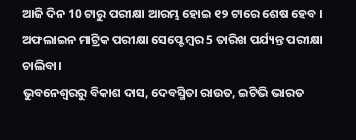ଆଜି ଦିନ 10 ଟାରୁ ପରୀକ୍ଷା ଆରମ୍ଭ ହୋଇ ୧୨ ଟାରେ ଶେଷ ହେବ । ଅଫଲାଇନ ମାଟ୍ରିକ ପରୀକ୍ଷା ସେପ୍ଟେମ୍ବର 5 ତାରିଖ ପର୍ଯ୍ୟନ୍ତ ପରୀକ୍ଷା ଚାଲିବା।
ଭୁବନେଶ୍ବରରୁ ବିକାଶ ଦାସ, ଦେବସ୍ମିତା ରାଉତ, ଇଟିଭି ଭାରତ